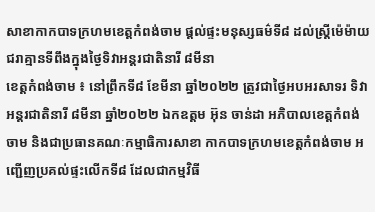សាខាកាកបាទក្រហមខេត្តកំពង់ចាម ផ្តល់ផ្ទះមនុស្សធម៌ទី៨ ដល់ស្រ្តីម៉េម៉ាយជរាគ្មានទីពឹងក្នុងថ្ងៃទិវាអន្តរជាតិនារី ៨មីនា
ខេត្តកំពង់ចាម ៖ នៅព្រឹកទី៨ ខែមីនា ឆ្នាំ២០២២ ត្រូវជាថ្ងៃអបអរសាទរ ទិវាអន្តរជាតិនារី ៨មីនា ឆ្នាំ២០២២ ឯកឧត្តម អ៊ុន ចាន់ដា អភិបាលខេត្តកំពង់ចាម និងជាប្រធានគណៈកម្មាធិការសាខា កាកបាទក្រហមខេត្តកំពង់ចាម អញ្ជើញប្រគល់ផ្ទះលើកទី៨ ដែលជាកម្មវិធី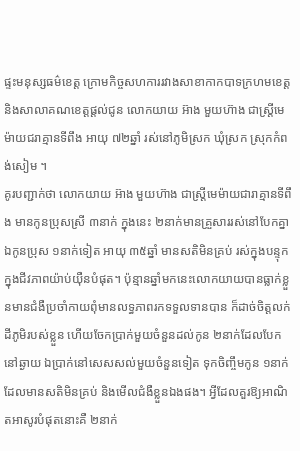ផ្ទះមនុស្សធម៌ខេត្ត ក្រោមកិច្ចសហការរវាងសាខាកាកបាទក្រហមខេត្ត និងសាលាគណខេត្តផ្តល់ជូន លោកយាយ អ៊ាង មួយហ៊ាង ជាស្ត្រីមេម៉ាយជរាគ្មានទីពឹង អាយុ ៧២ឆ្នាំ រស់នៅភូមិស្រក ឃុំស្រក ស្រុកកំពង់សៀម ។
គូរបញ្ជាក់ថា លោកយាយ អ៊ាង មួយហ៊ាង ជាស្ត្រីមេម៉ាយជារាគ្មានទីពឹង មានកូនប្រុសស្រី ៣នាក់ ក្នុងនេះ ២នាក់មានគ្រួសាររស់នៅបែកគ្នា ឯកូនប្រុស ១នាក់ទៀត អាយុ ៣៥ឆ្នាំ មានសតិមិនគ្រប់ រស់ក្នុងបន្ទុក ក្នុងជីវភាពយ៉ាប់យ៉ឺនបំផុត។ ប៉ុន្មានឆ្នាំមកនេះលោកយាយបានធ្លាក់ខ្លួនមានជំងឺប្រចាំកាយពុំមានលទ្ធភាពរកទទួលទានបាន ក៏ដាច់ចិត្តលក់ដីភូមិរបស់ខ្លួន ហើយចែកប្រាក់មួយចំនួនដល់កូន ២នាក់ដែលបែកនៅឆ្ងាយ ឯប្រាក់នៅសេសសល់មួយចំនួនទៀត ទុកចិញ្ចឹមកូន ១នាក់ ដែលមានសតិមិនគ្រប់ និងមើលជំងឺខ្លួនឯងផង។ អ្វីដែលគួរឱ្យអាណិតអាសូរបំផុតនោះគឺ ២នាក់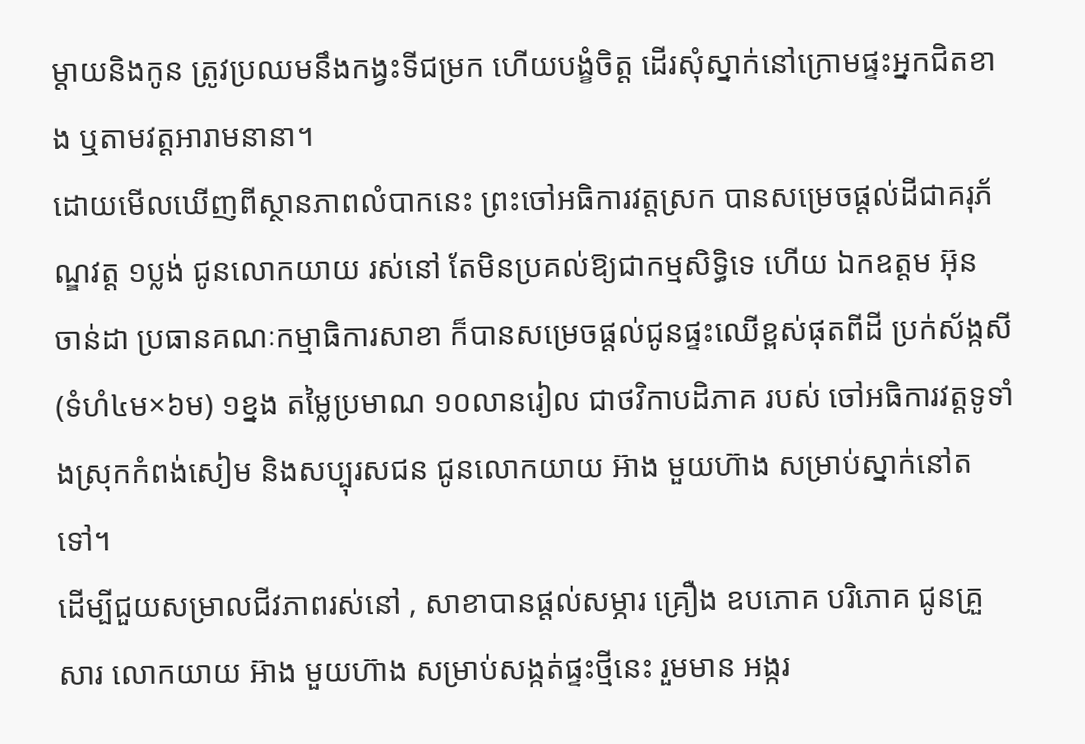ម្តាយនិងកូន ត្រូវប្រឈមនឹងកង្វះទីជម្រក ហើយបង្ខំចិត្ត ដើរសុំស្នាក់នៅក្រោមផ្ទះអ្នកជិតខាង ឬតាមវត្តអារាមនានា។
ដោយមើលឃើញពីស្ថានភាពលំបាកនេះ ព្រះចៅអធិការវត្តស្រក បានសម្រេចផ្តល់ដីជាគរុភ័ណ្ឌវត្ត ១ប្លង់ ជូនលោកយាយ រស់នៅ តែមិនប្រគល់ឱ្យជាកម្មសិទ្ធិទេ ហើយ ឯកឧត្តម អ៊ុន ចាន់ដា ប្រធានគណៈកម្មាធិការសាខា ក៏បានសម្រេចផ្តល់ជូនផ្ទះឈើខ្ពស់ផុតពីដី ប្រក់ស័ង្កសី(ទំហំ៤ម×៦ម) ១ខ្នង តម្លៃប្រមាណ ១០លានរៀល ជាថវិកាបដិភាគ របស់ ចៅអធិការវត្តទូទាំងស្រុកកំពង់សៀម និងសប្បុរសជន ជូនលោកយាយ អ៊ាង មួយហ៊ាង សម្រាប់ស្នាក់នៅតទៅ។
ដើម្បីជួយសម្រាលជីវភាពរស់នៅ , សាខាបានផ្តល់សម្ភារ គ្រឿង ឧបភោគ បរិភោគ ជូនគ្រួសារ លោកយាយ អ៊ាង មួយហ៊ាង សម្រាប់សង្កត់ផ្ទះថ្មីនេះ រួមមាន អង្ករ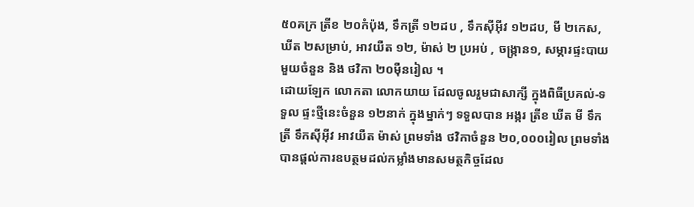៥០គក្រ ត្រីខ ២០កំប៉ុង, ទឹកត្រី ១២ដប , ទឹកស៊ីអ៊ីវ ១២ដប, មី ២កេស, ឃីត ២សម្រាប់, អាវយឺត ១២, ម៉ាស់ ២ ប្រអប់ , ចង្ក្រាន១, សម្ភារផ្ទះបាយមួយចំនួន និង ថវិកា ២០ម៉ឺនរៀល ។
ដោយឡែក លោកតា លោកយាយ ដែលចូលរួមជាសាក្សី ក្នុងពិធីប្រគល់-ទទួល ផ្ទះថ្មីនេះចំនួន ១២នាក់ ក្នុងម្នាក់ៗ ទទួលបាន អង្ករ ត្រីខ ឃីត មី ទឹកត្រី ទឹកស៊ីអ៊ីវ អាវយឺត ម៉ាស់ ព្រមទាំង ថវិកាចំនួន ២០,០០០រៀល ព្រមទាំងបានផ្តល់ការឧបត្ថមដល់កម្លាំងមានសមត្ថកិច្ចដែល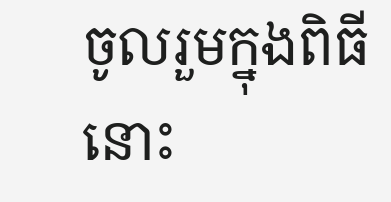ចូលរួមក្នុងពិធីនោះ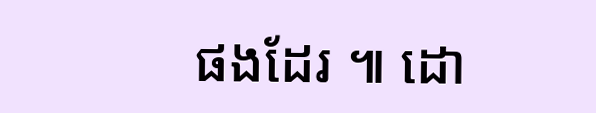ផងដែរ ៕ ដោ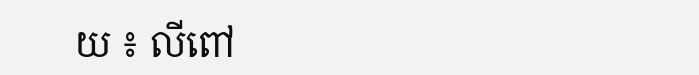យ ៖ លីពៅ